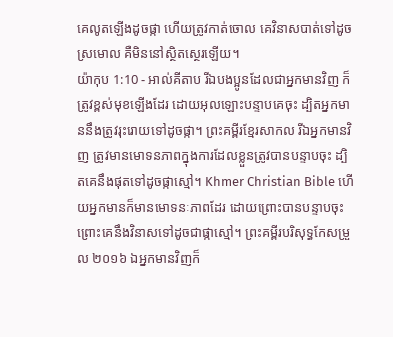គេលូតឡើងដូចផ្កា ហើយត្រូវកាត់ចោល គេវិនាសបាត់ទៅដូចស្រមោល គឺមិននៅស្ថិតស្ថេរឡើយ។
យ៉ាកុប 1:10 - អាល់គីតាប រីឯបងប្អូនដែលជាអ្នកមានវិញ ក៏ត្រូវខ្ពស់មុខឡើងដែរ ដោយអុលឡោះបន្ទាបគេចុះ ដ្បិតអ្នកមាននឹងត្រូវរុះរោយទៅដូចផ្កា។ ព្រះគម្ពីរខ្មែរសាកល រីឯអ្នកមានវិញ ត្រូវមានមោទនភាពក្នុងការដែលខ្លួនត្រូវបានបន្ទាបចុះ ដ្បិតគេនឹងផុតទៅដូចផ្កាស្មៅ។ Khmer Christian Bible ហើយអ្នកមានក៏មានមោទនៈភាពដែរ ដោយព្រោះបានបន្ទាបចុះ ព្រោះគេនឹងវិនាសទៅដូចជាផ្កាស្មៅ។ ព្រះគម្ពីរបរិសុទ្ធកែសម្រួល ២០១៦ ឯអ្នកមានវិញក៏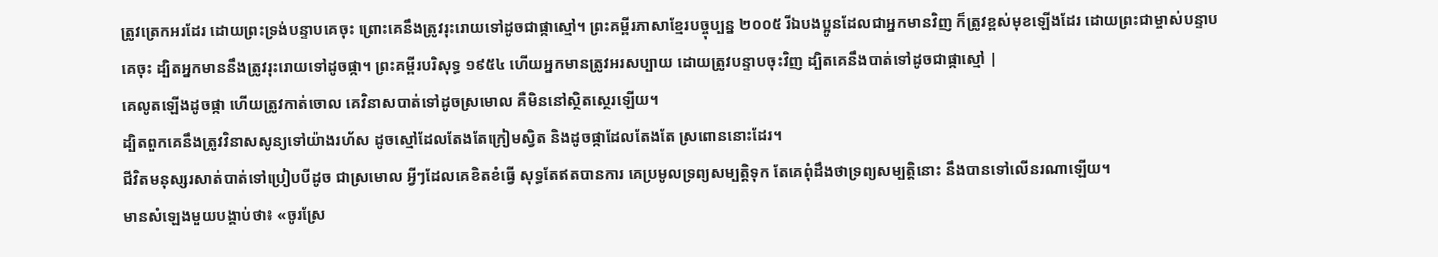ត្រូវត្រេកអរដែរ ដោយព្រះទ្រង់បន្ទាបគេចុះ ព្រោះគេនឹងត្រូវរុះរោយទៅដូចជាផ្កាស្មៅ។ ព្រះគម្ពីរភាសាខ្មែរបច្ចុប្បន្ន ២០០៥ រីឯបងប្អូនដែលជាអ្នកមានវិញ ក៏ត្រូវខ្ពស់មុខឡើងដែរ ដោយព្រះជាម្ចាស់បន្ទាបគេចុះ ដ្បិតអ្នកមាននឹងត្រូវរុះរោយទៅដូចផ្កា។ ព្រះគម្ពីរបរិសុទ្ធ ១៩៥៤ ហើយអ្នកមានត្រូវអរសប្បាយ ដោយត្រូវបន្ទាបចុះវិញ ដ្បិតគេនឹងបាត់ទៅដូចជាផ្កាស្មៅ |
គេលូតឡើងដូចផ្កា ហើយត្រូវកាត់ចោល គេវិនាសបាត់ទៅដូចស្រមោល គឺមិននៅស្ថិតស្ថេរឡើយ។
ដ្បិតពួកគេនឹងត្រូវវិនាសសូន្យទៅយ៉ាងរហ័ស ដូចស្មៅដែលតែងតែក្រៀមស្វិត និងដូចផ្កាដែលតែងតែ ស្រពោននោះដែរ។
ជីវិតមនុស្សរសាត់បាត់ទៅប្រៀបបីដូច ជាស្រមោល អ្វីៗដែលគេខិតខំធ្វើ សុទ្ធតែឥតបានការ គេប្រមូលទ្រព្យសម្បត្តិទុក តែគេពុំដឹងថាទ្រព្យសម្បត្តិនោះ នឹងបានទៅលើនរណាឡើយ។
មានសំឡេងមួយបង្គាប់ថា៖ «ចូរស្រែ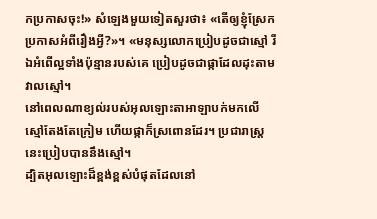កប្រកាសចុះ!» សំឡេងមួយទៀតសួរថា៖ «តើឲ្យខ្ញុំស្រែកប្រកាសអំពីរឿងអ្វី?»។ «មនុស្សលោកប្រៀបដូចជាស្មៅ រីឯអំពើល្អទាំងប៉ុន្មានរបស់គេ ប្រៀបដូចជាផ្កាដែលដុះតាមវាលស្មៅ។
នៅពេលណាខ្យល់របស់អុលឡោះតាអាឡាបក់មកលើ ស្មៅតែងតែក្រៀម ហើយផ្កាក៏ស្រពោនដែរ។ ប្រជារាស្ត្រនេះប្រៀបបាននឹងស្មៅ។
ដ្បិតអុលឡោះដ៏ខ្ពង់ខ្ពស់បំផុតដែលនៅ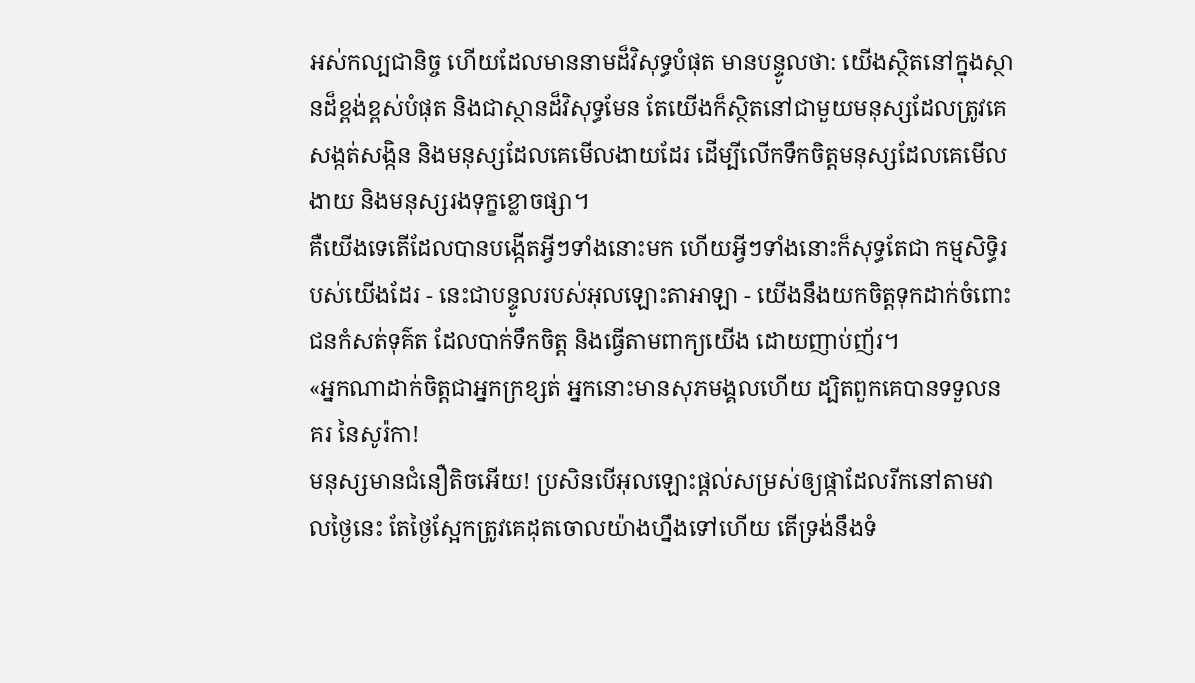អស់កល្បជានិច្ច ហើយដែលមាននាមដ៏វិសុទ្ធបំផុត មានបន្ទូលថា: យើងស្ថិតនៅក្នុងស្ថានដ៏ខ្ពង់ខ្ពស់បំផុត និងជាស្ថានដ៏វិសុទ្ធមែន តែយើងក៏ស្ថិតនៅជាមួយមនុស្សដែលត្រូវគេ សង្កត់សង្កិន និងមនុស្សដែលគេមើលងាយដែរ ដើម្បីលើកទឹកចិត្តមនុស្សដែលគេមើលងាយ និងមនុស្សរងទុក្ខខ្លោចផ្សា។
គឺយើងទេតើដែលបានបង្កើតអ្វីៗទាំងនោះមក ហើយអ្វីៗទាំងនោះក៏សុទ្ធតែជា កម្មសិទ្ធិរបស់យើងដែរ - នេះជាបន្ទូលរបស់អុលឡោះតាអាឡា - យើងនឹងយកចិត្តទុកដាក់ចំពោះ ជនកំសត់ទុគ៌ត ដែលបាក់ទឹកចិត្ត និងធ្វើតាមពាក្យយើង ដោយញាប់ញ័រ។
«អ្នកណាដាក់ចិត្ដជាអ្នកក្រខ្សត់ អ្នកនោះមានសុភមង្គលហើយ ដ្បិតពួកគេបានទទួលនគរ នៃសូរ៉កា!
មនុស្សមានជំនឿតិចអើយ! ប្រសិនបើអុលឡោះផ្ដល់សម្រស់ឲ្យផ្កាដែលរីកនៅតាមវាលថ្ងៃនេះ តែថ្ងៃស្អែកត្រូវគេដុតចោលយ៉ាងហ្នឹងទៅហើយ តើទ្រង់នឹងទំ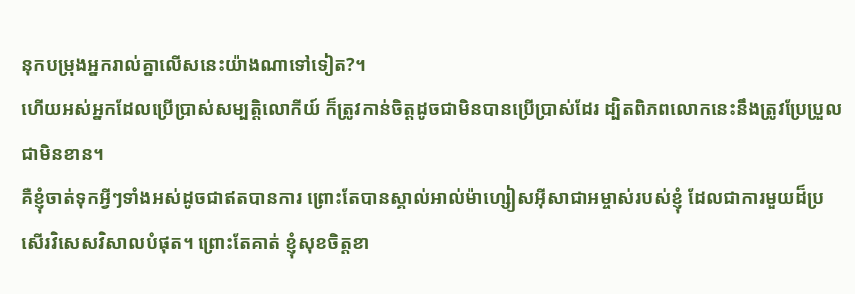នុកបម្រុងអ្នករាល់គ្នាលើសនេះយ៉ាងណាទៅទៀត?។
ហើយអស់អ្នកដែលប្រើប្រាស់សម្បត្តិលោកីយ៍ ក៏ត្រូវកាន់ចិត្ដដូចជាមិនបានប្រើប្រាស់ដែរ ដ្បិតពិភពលោកនេះនឹងត្រូវប្រែប្រួលជាមិនខាន។
គឺខ្ញុំចាត់ទុកអ្វីៗទាំងអស់ដូចជាឥតបានការ ព្រោះតែបានស្គាល់អាល់ម៉ាហ្សៀសអ៊ីសាជាអម្ចាស់របស់ខ្ញុំ ដែលជាការមួយដ៏ប្រសើរវិសេសវិសាលបំផុត។ ព្រោះតែគាត់ ខ្ញុំសុខចិត្ដខា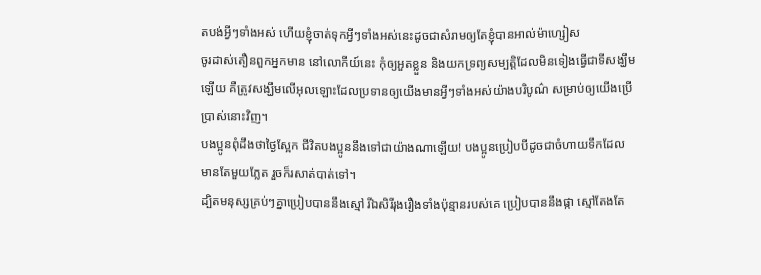តបង់អ្វីៗទាំងអស់ ហើយខ្ញុំចាត់ទុកអ្វីៗទាំងអស់នេះដូចជាសំរាមឲ្យតែខ្ញុំបានអាល់ម៉ាហ្សៀស
ចូរដាស់តឿនពួកអ្នកមាន នៅលោកីយ៍នេះ កុំឲ្យអួតខ្លួន និងយកទ្រព្យសម្បត្តិដែលមិនទៀងធ្វើជាទីសង្ឃឹមឡើយ គឺត្រូវសង្ឃឹមលើអុលឡោះដែលប្រទានឲ្យយើងមានអ្វីៗទាំងអស់យ៉ាងបរិបូណ៌ សម្រាប់ឲ្យយើងប្រើប្រាស់នោះវិញ។
បងប្អូនពុំដឹងថាថ្ងៃស្អែក ជីវិតបងប្អូននឹងទៅជាយ៉ាងណាឡើយ! បងប្អូនប្រៀបបីដូចជាចំហាយទឹកដែលមានតែមួយភ្លែត រួចក៏រសាត់បាត់ទៅ។
ដ្បិតមនុស្សគ្រប់ៗគ្នាប្រៀបបាននឹងស្មៅ រីឯសិរីរុងរឿងទាំងប៉ុន្មានរបស់គេ ប្រៀបបាននឹងផ្កា ស្មៅតែងតែ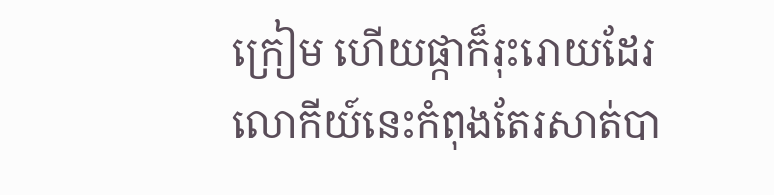ក្រៀម ហើយផ្កាក៏រុះរោយដែរ
លោកីយ៍នេះកំពុងតែរសាត់បា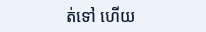ត់ទៅ ហើយ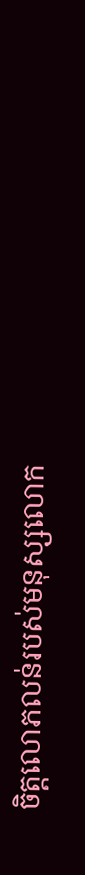ចិត្ដលោភលន់របស់មនុស្សលោក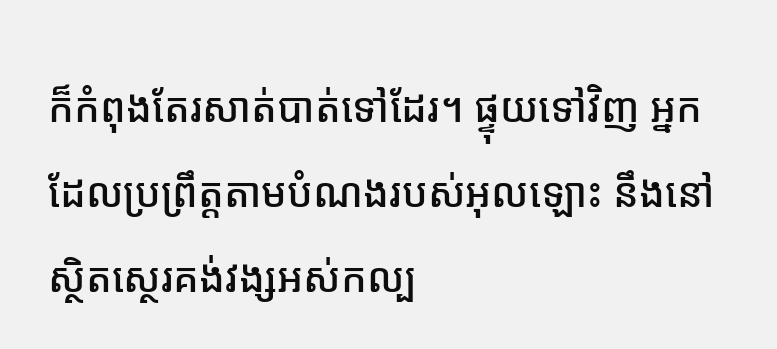ក៏កំពុងតែរសាត់បាត់ទៅដែរ។ ផ្ទុយទៅវិញ អ្នកដែលប្រព្រឹត្ដតាមបំណងរបស់អុលឡោះ នឹងនៅស្ថិតស្ថេរគង់វង្សអស់កល្ប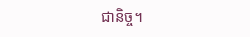ជានិច្ច។